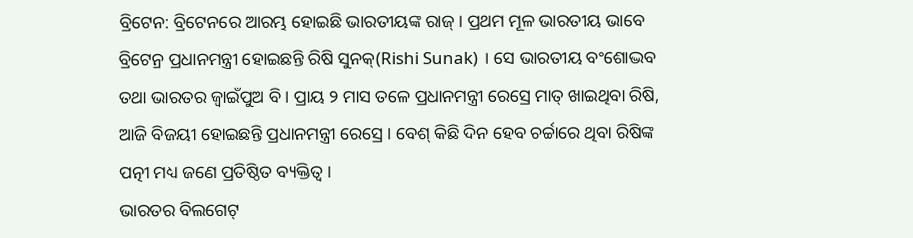ବ୍ରିଟେନ: ବ୍ରିଟେନରେ ଆରମ୍ଭ ହୋଇଛି ଭାରତୀୟଙ୍କ ରାଜ୍ । ପ୍ରଥମ ମୂଳ ଭାରତୀୟ ଭାବେ ବ୍ରିଟେନ୍ର ପ୍ରଧାନମନ୍ତ୍ରୀ ହୋଇଛନ୍ତି ରିଷି ସୁନକ୍(Rishi Sunak) । ସେ ଭାରତୀୟ ବଂଶୋଦ୍ଭବ ତଥା ଭାରତର ଜ୍ୱାଇଁପୁଅ ବି । ପ୍ରାୟ ୨ ମାସ ତଳେ ପ୍ରଧାନମନ୍ତ୍ରୀ ରେସ୍ରେ ମାତ୍ ଖାଇଥିବା ରିଷି, ଆଜି ବିଜୟୀ ହୋଇଛନ୍ତି ପ୍ରଧାନମନ୍ତ୍ରୀ ରେସ୍ରେ । ବେଶ୍ କିଛି ଦିନ ହେବ ଚର୍ଚ୍ଚାରେ ଥିବା ରିଷିଙ୍କ ପତ୍ନୀ ମଧ୍ୟ ଜଣେ ପ୍ରତିଷ୍ଠିତ ବ୍ୟକ୍ତିତ୍ୱ ।
ଭାରତର ବିଲଗେଟ୍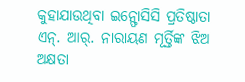କୁହାଯାଉଥିବା ଇନ୍ଫୋସିସି ପ୍ରତିଷ୍ଠାତା ଏନ୍. ଆର୍. ନାରାୟଣ ମୂର୍ତ୍ତିଙ୍କ ଝିଅ ଅକ୍ଷତା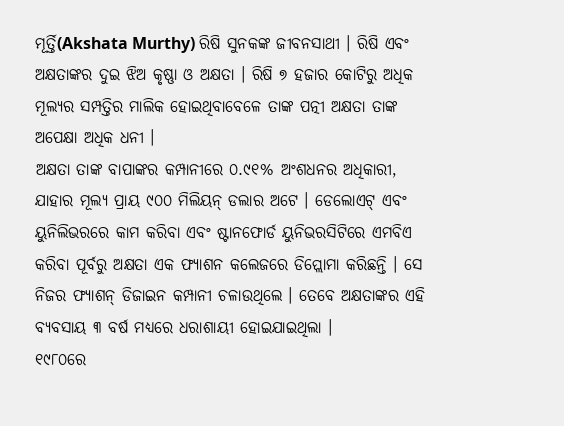ମୂର୍ତ୍ତି(Akshata Murthy) ରିଷି ସୁନକଙ୍କ ଜୀବନସାଥୀ । ରିଷି ଏବଂ ଅକ୍ଷତାଙ୍କର ଦୁଇ ଝିଅ କୃଷ୍ଣା ଓ ଅକ୍ଷତା । ରିଷି ୭ ହଜାର କୋଟିରୁ ଅଧିକ ମୂଲ୍ୟର ସମ୍ପତ୍ତିର ମାଲିକ ହୋଇଥିବାବେଳେ ତାଙ୍କ ପତ୍ନୀ ଅକ୍ଷତା ତାଙ୍କ ଅପେକ୍ଷା ଅଧିକ ଧନୀ ।
ଅକ୍ଷତା ତାଙ୍କ ବାପାଙ୍କର କମ୍ପାନୀରେ ୦.୯୧% ଅଂଶଧନର ଅଧିକାରୀ, ଯାହାର ମୂଲ୍ୟ ପ୍ରାୟ ୯୦୦ ମିଲିୟନ୍ ଡଲାର ଅଟେ । ଡେଲୋଏଟ୍ ଏବଂ ୟୁନିଲିଭରରେ କାମ କରିବା ଏବଂ ଷ୍ଟାନଫୋର୍ଡ ୟୁନିଭରସିଟିରେ ଏମବିଏ କରିବା ପୂର୍ବରୁ ଅକ୍ଷତା ଏକ ଫ୍ୟାଶନ କଲେଜରେ ଡିପ୍ଲୋମା କରିଛନ୍ତି । ସେ ନିଜର ଫ୍ୟାଶନ୍ ଡିଜାଇନ କମ୍ପାନୀ ଚଳାଉଥିଲେ । ତେବେ ଅକ୍ଷତାଙ୍କର ଏହି ବ୍ୟବସାୟ ୩ ବର୍ଷ ମଧ୍ୟରେ ଧରାଶାୟୀ ହୋଇଯାଇଥିଲା ।
୧୯୮୦ରେ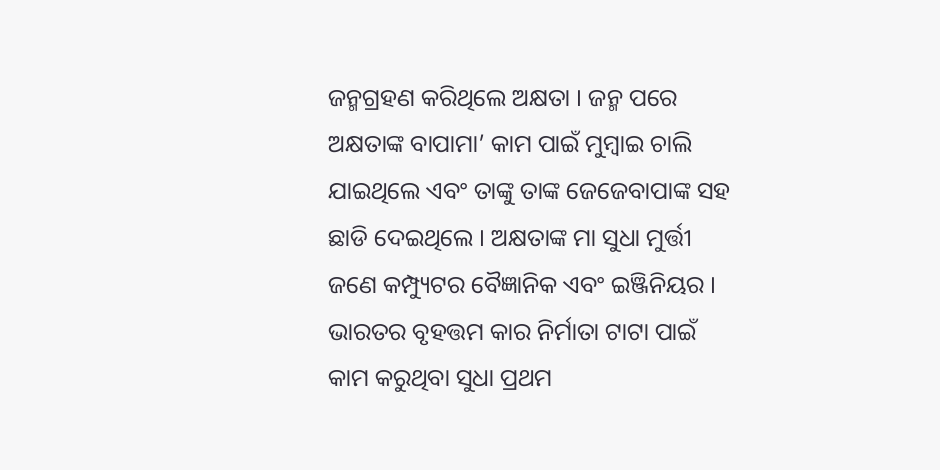ଜନ୍ମଗ୍ରହଣ କରିଥିଲେ ଅକ୍ଷତା । ଜନ୍ମ ପରେ ଅକ୍ଷତାଙ୍କ ବାପାମା’ କାମ ପାଇଁ ମୁମ୍ବାଇ ଚାଲି ଯାଇଥିଲେ ଏବଂ ତାଙ୍କୁ ତାଙ୍କ ଜେଜେବାପାଙ୍କ ସହ ଛାଡି ଦେଇଥିଲେ । ଅକ୍ଷତାଙ୍କ ମା ସୁଧା ମୁର୍ତ୍ତୀ ଜଣେ କମ୍ପ୍ୟୁଟର ବୈଜ୍ଞାନିକ ଏବଂ ଇଞ୍ଜିନିୟର । ଭାରତର ବୃହତ୍ତମ କାର ନିର୍ମାତା ଟାଟା ପାଇଁ କାମ କରୁଥିବା ସୁଧା ପ୍ରଥମ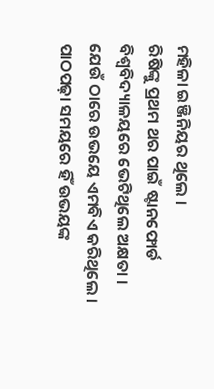ମହିଳା ଇଞ୍ଜିନିୟର ଥିଲେ ।
ରିଷିଙ୍କୁ ପ୍ରଥମ ଥର ପାଇଁ ଷ୍ଟାନଫୋର୍ଡ ବିଶ୍ୱବିଦ୍ୟାଳୟରେ ଭେଟିଥିଲେ ଅକ୍ଷତା । ଯେଉଁ ଠାରେ ଉଭୟେ ଏମବିଏ କରିଥିଲେ । ପାଠପଢ଼ା ସମୟରେ ହିଁ ଉଭୟଙ୍କ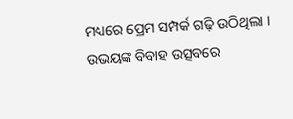ମଧ୍ୟରେ ପ୍ରେମ ସମ୍ପର୍କ ଗଢ଼ି ଉଠିଥିଲା । ଉଭୟଙ୍କ ବିବାହ ଉତ୍ସବରେ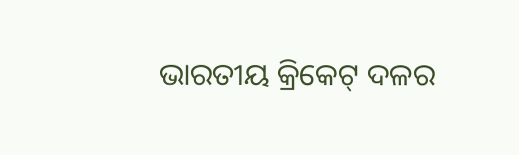ଭାରତୀୟ କ୍ରିକେଟ୍ ଦଳର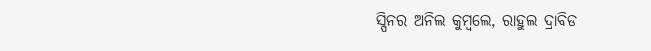ସ୍ପିନର ଅନିଲ କୁମ୍ବଲେ, ରାହୁଲ ଦ୍ରାବିଡ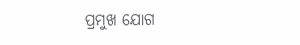ପ୍ରମୁଖ ଯୋଗ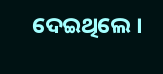ଦେଇଥିଲେ ।